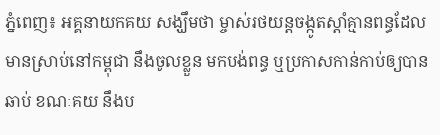ភ្នំពេញ៖ អគ្គនាយកគយ សង្ឃឹមថា ម្ចាស់រថយន្តចង្កូតស្តាំគ្មានពន្ធដែលមានស្រាប់នៅកម្ពុជា នឹងចូលខ្លួន មកបង់ពន្ធ ឬប្រកាសកាន់កាប់ឲ្យបានឆាប់ ខណៈគយ នឹងប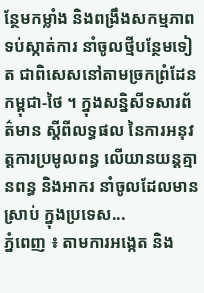ន្ថែមកម្លាំង និងពង្រឹងសកម្មភាព ទប់ស្កាត់ការ នាំចូលថ្មីបន្ថែមទៀត ជាពិសេសនៅតាមច្រកព្រំដែន កម្ពុជា-ថៃ ។ ក្នុងសន្និសីទសារព័ត៌មាន ស្តីពីលទ្ធផល នៃការអនុវត្តការប្រមូលពន្ធ លើយានយន្តគ្មានពន្ធ និងអាករ នាំចូលដែលមានស្រាប់ ក្នុងប្រទេស...
ភ្នំពេញ ៖ តាមការអង្កេត និង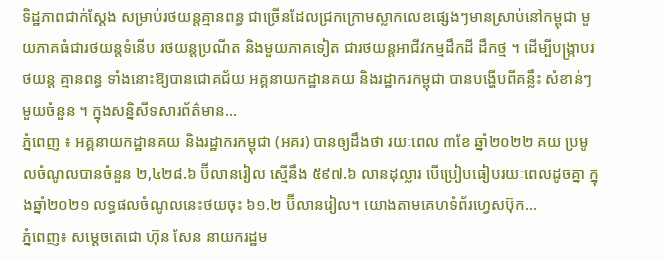ទិដ្ឋភាពជាក់ស្តែង សម្រាប់រថយន្តគ្មានពន្ធ ជាច្រើនដែលជ្រកក្រោមស្លាកលេខផ្សេងៗមានស្រាប់នៅកម្ពុជា មួយភាគធំជារថយន្តទំនើប រថយន្តប្រណីត និងមួយភាគទៀត ជារថយន្តអាជីវកម្មដឹកដី ដឹកថ្ម ។ ដើម្បីបង្រ្កាបរថយន្ត គ្មានពន្ធ ទាំងនោះឱ្យបានជោគជ័យ អគ្គនាយកដ្ឋានគយ និងរដ្ឋាករកម្ពុជា បានបង្ហើបពីគន្លឹះ សំខាន់ៗ មួយចំនួន ។ ក្នុងសន្និសីទសារព័ត៌មាន...
ភ្នំពេញ ៖ អគ្គនាយកដ្ឋានគយ និងរដ្ឋាករកម្ពុជា (អគរ) បានឲ្យដឹងថា រយៈពេល ៣ខែ ឆ្នាំ២០២២ គយ ប្រមូលចំណូលបានចំនួន ២,៤២៨.៦ ប៊ីលានរៀល ស្មើនឹង ៥៩៧.៦ លានដុល្លារ បើប្រៀបធៀបរយៈពេលដូចគ្នា ក្នុងឆ្នាំ២០២១ លទ្ធផលចំណូលនេះថយចុះ ៦១.២ ប៊ីលានរៀល។ យោងតាមគេហទំព័រហ្វេសប៊ុក...
ភ្នំពេញ៖ សម្ដេចតេជោ ហ៊ុន សែន នាយករដ្ឋម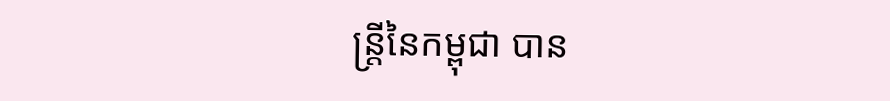ន្ត្រីនៃកម្ពុជា បាន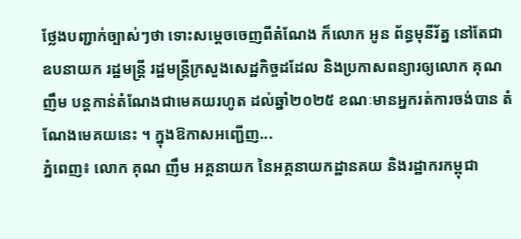ថ្លែងបញ្ជាក់ច្បាស់ៗថា ទោះសម្ដេចចេញពីតំណែង ក៏លោក អូន ព័ន្ធមុនីរ័ត្ន នៅតែជាឧបនាយក រដ្ឋមន្ត្រី រដ្ឋមន្ត្រីក្រសួងសេដ្ឋកិច្ចដដែល និងប្រកាសពន្យារឲ្យលោក គុណ ញឹម បន្តកាន់តំណែងជាមេគយរហូត ដល់ឆ្នាំ២០២៥ ខណៈមានអ្នករត់ការចង់បាន តំណែងមេគយនេះ ។ ក្នុងឱកាសអញ្ជើញ...
ភ្នំពេញ៖ លោក គុណ ញឹម អគ្គនាយក នៃអគ្គនាយកដ្ឋានគយ និងរដ្ឋាករកម្ពុជា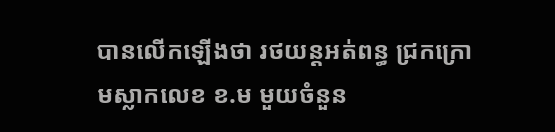បានលើកឡើងថា រថយន្តអត់ពន្ធ ជ្រកក្រោមស្លាកលេខ ខ.ម មួយចំនួន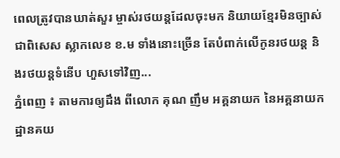ពេលត្រូវបានឃាត់សួរ ម្ចាស់រថយន្តដែលចុះមក និយាយខ្មែរមិនច្បាស់ ជាពិសេស ស្លាកលេខ ខ.ម ទាំងនោះច្រើន តែបំពាក់លើកូនរថយន្ត និងរថយន្តទំនើប ហួសទៅវិញ...
ភ្នំពេញ ៖ តាមការឲ្យដឹង ពីលោក គុណ ញឹម អគ្គនាយក នៃអគ្គនាយកដ្ឋានគយ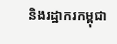និងរដ្ឋាករកម្ពុជា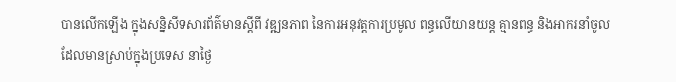បានលើកឡើង ក្នុងសន្និសីទសារព័ត៌មានស្តីពី វឌ្ឍនភាព នៃការអនុវត្តការប្រមូល ពន្ធលើយានយន្ត គ្មានពន្ធ និងអាករនាំចូល ដែលមានស្រាប់ក្នុងប្រទេស នាថ្ងៃ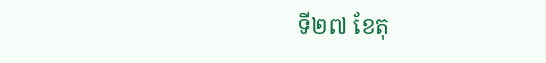ទី២៧ ខែតុ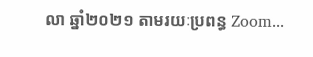លា ឆ្នាំ២០២១ តាមរយៈប្រពន្ធ Zoom...